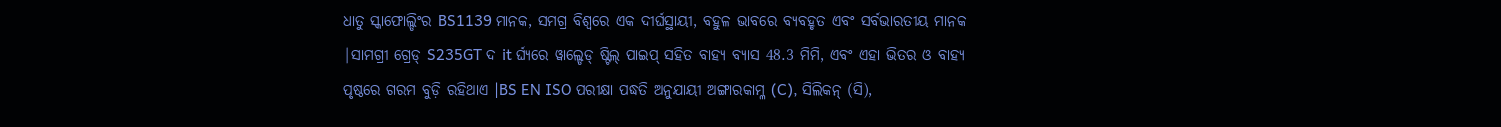ଧାତୁ ସ୍କାଫୋଲ୍ଡିଂର BS1139 ମାନକ, ସମଗ୍ର ବିଶ୍ୱରେ ଏକ ଦୀର୍ଘସ୍ଥାୟୀ, ବହୁଳ ଭାବରେ ବ୍ୟବହୃତ ଏବଂ ସର୍ବଭାରତୀୟ ମାନକ |ସାମଗ୍ରୀ ଗ୍ରେଡ୍ S235GT ଦ it ର୍ଘ୍ୟରେ ୱାଲ୍ଡେଡ୍ ଷ୍ଟିଲ୍ ପାଇପ୍ ସହିତ ବାହ୍ୟ ବ୍ୟାସ 48.3 ମିମି, ଏବଂ ଏହା ଭିତର ଓ ବାହ୍ୟ ପୃଷ୍ଠରେ ଗରମ ବୁଡ଼ି ରହିଥାଏ |BS EN ISO ପରୀକ୍ଷା ପଦ୍ଧତି ଅନୁଯାୟୀ ଅଙ୍ଗାରକାମ୍ଳ (C), ସିଲିକନ୍ (ସି),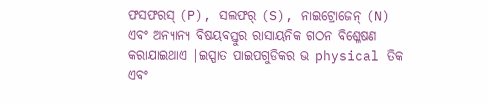ଫସଫରସ୍ (P), ସଲଫର୍ (S), ନାଇଟ୍ରୋଜେନ୍ (N) ଏବଂ ଅନ୍ୟାନ୍ୟ ବିଷୟବସ୍ତୁର ରାସାୟନିକ ଗଠନ ବିଶ୍ଳେଷଣ କରାଯାଇଥାଏ |ଇସ୍ପାତ ପାଇପଗୁଡିକର ଭ physical ତିକ ଏବଂ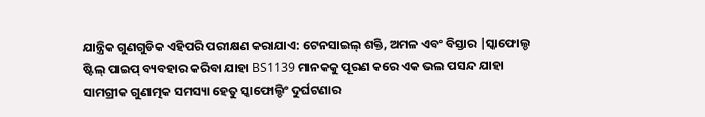ଯାନ୍ତ୍ରିକ ଗୁଣଗୁଡିକ ଏହିପରି ପରୀକ୍ଷଣ କରାଯାଏ: ଟେନସାଇଲ୍ ଶକ୍ତି, ଅମଳ ଏବଂ ବିସ୍ତାର |ସ୍କାଫୋଲ୍ଡ ଷ୍ଟିଲ୍ ପାଇପ୍ ବ୍ୟବହାର କରିବା ଯାହା BS1139 ମାନକକୁ ପୂରଣ କରେ ଏକ ଭଲ ପସନ୍ଦ ଯାହା ସାମଗ୍ରୀକ ଗୁଣାତ୍ମକ ସମସ୍ୟା ହେତୁ ସ୍କାଫୋଲ୍ଡିଂ ଦୁର୍ଘଟଣାର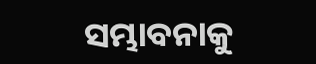ସମ୍ଭାବନାକୁ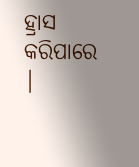ହ୍ରାସ କରିପାରେ |